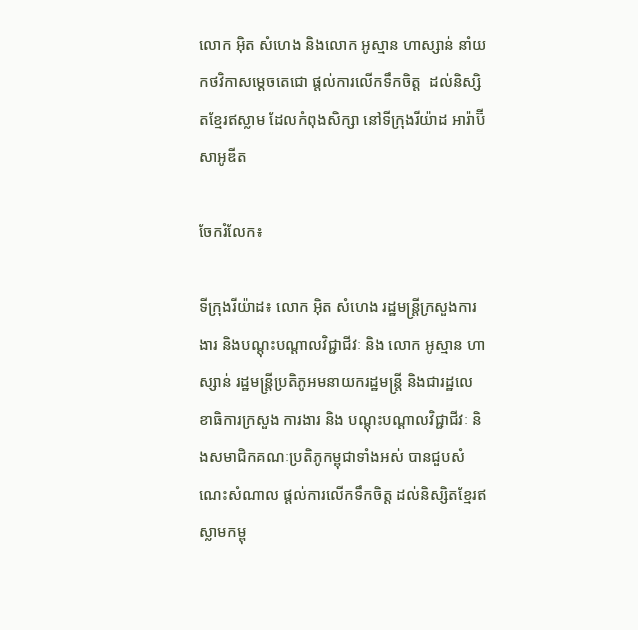លោក អ៊ិត សំហេង និងលោក អូស្មាន ហាស្សាន់ នាំយកថវិកាសម្ដេចតេជោ ផ្ដល់ការលើកទឹកចិត្ដ  ដល់និស្សិតខ្មែរឥស្លាម ដែលកំពុងសិក្សា នៅទីក្រុងរីយ៉ាដ អារ៉ាប៊ីសាអូឌីត

ចែករំលែក៖

ទីក្រុងរីយ៉ាដ៖ លោក អ៊ិត សំហេង រដ្ឋមន្ត្រីក្រសួងការងារ និងបណ្តុះបណ្តាលវិជ្ជាជីវៈ និង លោក អូស្មាន ហាស្សាន់ រដ្ឋមន្ត្រីប្រតិភូអមនាយករដ្ឋមន្ត្រី និងជារដ្ឋលេខាធិការក្រសួង ការងារ និង បណ្តុះបណ្តាលវិជ្ជាជីវៈ និងសមាជិកគណៈប្រតិភូកម្ពុជាទាំងអស់ បានជួបសំណេះសំណាល ផ្ដល់ការលើកទឹកចិត្ដ ដល់និស្សិតខ្មែរឥស្លាមកម្ពុ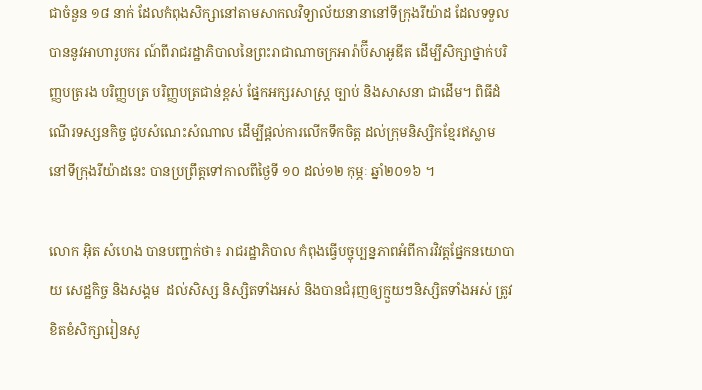ជាចំនួន ១៨ នាក់ ដែលកំពុងសិក្សានៅតាមសាកលវិទ្យាល័យនានានៅទីក្រុងរីយ៉ាដ ដែលទទួល បាននូវអាហារូបករ ណ៍ពីរាជរដ្ឋាភិបាលនៃព្រះរាជាណាចក្រអារ៉ាប៊ីសាអូឌីត ដើម្បីសិក្សាថ្នាក់បរិញ្ញបត្ររង បរិញ្ញបត្រ បរិញ្ញបត្រជាន់ខ្ពស់ ផ្នែកអក្សរសាស្រ្ត ច្បាប់ និងសាសនា ជាដើម។ ពិធីដំណើរទស្សនកិច្ច ជូបសំណេះសំណាល ដើម្បីផ្ដល់ការលើកទឹកចិត្ដ ដល់ក្រុមនិស្សិកខ្មែរឥស្លាម នៅទីក្រុងរីយ៉ាដនេះ បានប្រព្រឹត្ដទៅកាលពីថ្ងៃទី ១០ ដល់១២ កុម្ភៈ ឆ្នាំ២០១៦ ។

លោក អ៊ិត សំហេង បានបញ្ជាក់ថា៖ រាជរដ្ឋាភិបាល កំពុងធ្វើបច្ចុប្បន្នភាពអំពីការវិវត្តផ្នែកនយោបាយ សេដ្ឋកិច្ច និងសង្គម  ដល់សិស្ស និស្សិតទាំងអស់ និងបានជំរុញឲ្យក្មួយៗនិស្សិតទាំងអស់ ត្រូវខិតខំសិក្សារៀនសូ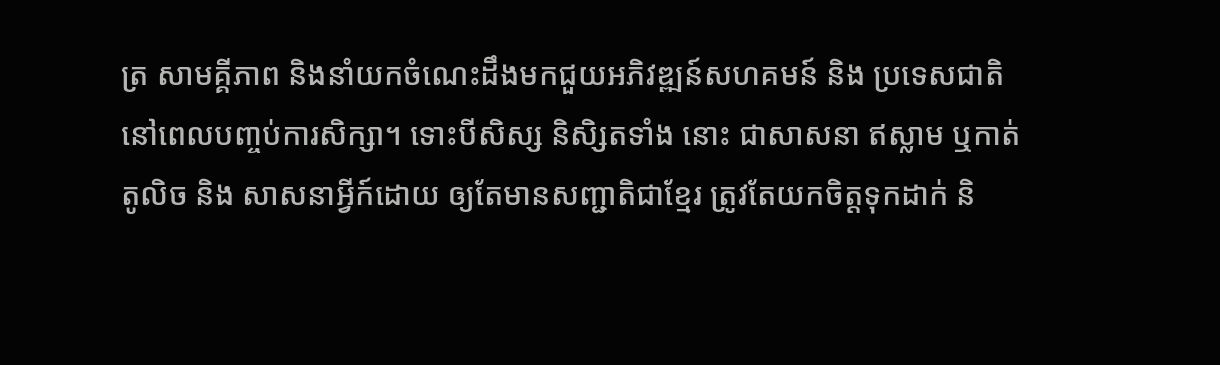ត្រ សាមគ្គីភាព និងនាំយកចំណេះដឹងមកជួយអភិវឌ្ឍន៍សហគមន៍ និង ប្រទេសជាតិ នៅពេលបពា្ចប់ការសិក្សា។ ទោះបីសិស្ស និសិ្សតទាំង នោះ ជាសាសនា ឥស្លាម ឬកាត់តូលិច និង សាសនាអ្វីក៍ដោយ ឲ្យតែមានសញ្ជាតិជាខ្មែរ ត្រូវតែយកចិត្ដទុកដាក់ និ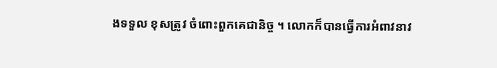ងទទួល ខុសត្រូវ ចំពោះពួកគេជានិច្ច ។ លោកក៏បានធ្វើការអំពាវនាវ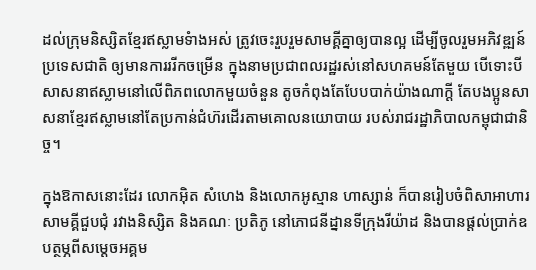ដល់ក្រុមនិស្សិតខ្មែរឥស្លាមទំាងអស់ ត្រូវចេះរួបរួមសាមគ្គីគ្នាឲ្យបានល្អ ដើម្បីចូលរួមអភិវឌ្ឍន៍ប្រទេសជាតិ ឲ្យមានការររីកចម្រើន ក្នុងនាមប្រជាពលរដ្ឋរស់នៅសហគមន៍តែមួយ បើទោះបីសាសនាឥស្លាមនៅលើពិភពលោកមួយចំនួន តូចកំពុងតែបែបបាក់យ៉ាងណាក្ដី តែបងប្អូនសាសនាខ្មែរឥស្លាមនៅតែប្រកាន់ជំហ៊រដើរតាមគោលនយោបាយ របស់រាជរដ្ឋាភិបាលកម្ពុជាជានិច្ច។

ក្នុងឱកាសនោះដែរ លោកអ៊ិត សំហេង និងលោកអូស្មាន ហាស្សាន់ ក៏បានរៀបចំពិសាអាហារសាមគ្គីជួបជុំ រវាងនិស្សិត និងគណៈ ប្រតិភូ នៅភោជនីដ្នានទីក្រុងរីយ៉ាដ និងបានផ្តល់ប្រាក់ឧបត្ថម្ភពីសម្តេចអគ្គម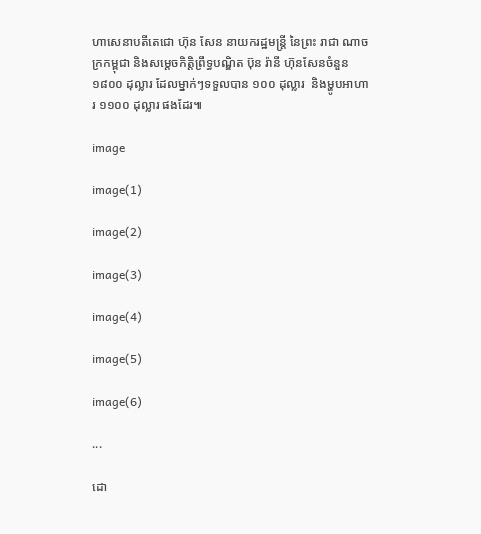ហាសេនាបតីតេជោ ហ៊ុន សែន នាយករដ្ឋមន្ត្រី នៃព្រះ រាជា ណាចក្រកម្ពុជា និងសម្តេចកិត្តិព្រឹទ្ធបណ្ឌិត ប៊ុន រ៉ានី ហ៊ុនសែនចំនួន ១៨០០ ដុល្លារ ដែលម្នាក់ៗទទួលបាន ១០០ ដុល្លារ  និងម្ហូបអាហារ ១១០០ ដុល្លារ ផងដែរ៕

image

image(1)

image(2)

image(3)

image(4)

image(5)

image(6)

...

ដោ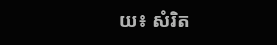យ៖ សំរិត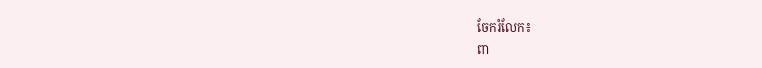ចែករំលែក៖
ពា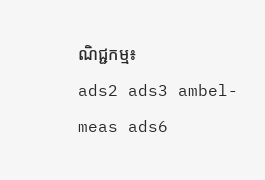ណិជ្ជកម្ម៖
ads2 ads3 ambel-meas ads6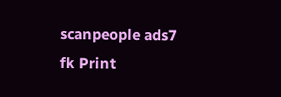scanpeople ads7 fk Print